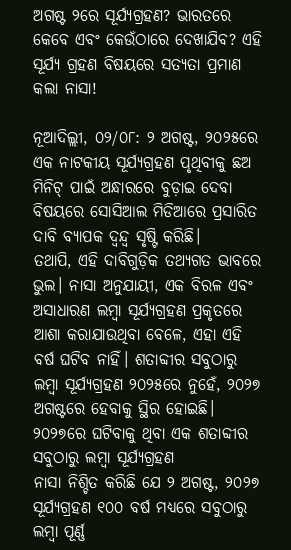ଅଗଷ୍ଟ ୨ରେ ସୂର୍ଯ୍ୟଗ୍ରହଣ? ଭାରତରେ କେବେ ଏବଂ କେଉଁଠାରେ ଦେଖାଯିବ? ଏହି ସୂର୍ଯ୍ୟ ଗ୍ରହଣ ବିଷୟରେ ସତ୍ୟତା ପ୍ରମାଣ କଲା ନାସା!

ନୂଆଦିଲ୍ଲୀ, ୦୨/୦୮: ୨ ଅଗଷ୍ଟ, ୨୦୨୫ରେ ଏକ ନାଟକୀୟ ସୂର୍ଯ୍ୟଗ୍ରହଣ ପୃଥିବୀକୁ ଛଅ ମିନିଟ୍ ପାଇଁ ଅନ୍ଧାରରେ ବୁଡ଼ାଇ ଦେବା ବିଷୟରେ ସୋସିଆଲ ମିଡିଆରେ ପ୍ରସାରିତ ଦାବି ବ୍ୟାପକ ଦ୍ୱନ୍ଦ୍ୱ ସୃଷ୍ଟି କରିଛି।
ତଥାପି, ଏହି ଦାବିଗୁଡ଼ିକ ତଥ୍ୟଗତ ଭାବରେ ଭୁଲ। ନାସା ଅନୁଯାୟୀ, ଏକ ବିରଳ ଏବଂ ଅସାଧାରଣ ଲମ୍ବା ସୂର୍ଯ୍ୟଗ୍ରହଣ ପ୍ରକୃତରେ ଆଶା କରାଯାଉଥିବା ବେଳେ, ଏହା ଏହି ବର୍ଷ ଘଟିବ ନାହିଁ। ଶତାବ୍ଦୀର ସବୁଠାରୁ ଲମ୍ବା ସୂର୍ଯ୍ୟଗ୍ରହଣ ୨୦୨୫ରେ ନୁହେଁ, ୨୦୨୭ ଅଗଷ୍ଟରେ ହେବାକୁ ସ୍ଥିର ହୋଇଛି।
୨୦୨୭ରେ ଘଟିବାକୁ ଥିବା ଏକ ଶତାବ୍ଦୀର ସବୁଠାରୁ ଲମ୍ବା ସୂର୍ଯ୍ୟଗ୍ରହଣ
ନାସା ନିଶ୍ଚିତ କରିଛି ଯେ ୨ ଅଗଷ୍ଟ, ୨୦୨୭ ସୂର୍ଯ୍ୟଗ୍ରହଣ ୧୦୦ ବର୍ଷ ମଧ୍ୟରେ ସବୁଠାରୁ ଲମ୍ବା ପୂର୍ଣ୍ଣ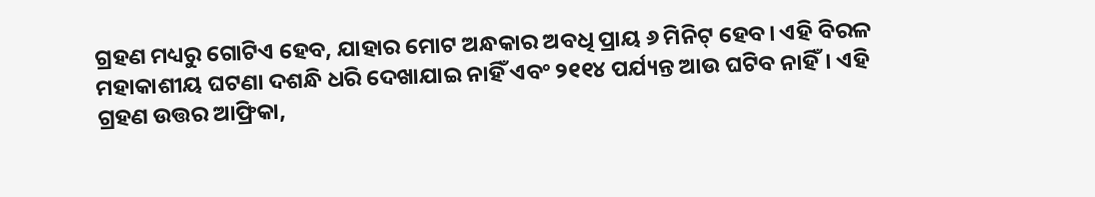ଗ୍ରହଣ ମଧ୍ୟରୁ ଗୋଟିଏ ହେବ, ଯାହାର ମୋଟ ଅନ୍ଧକାର ଅବଧି ପ୍ରାୟ ୬ ମିନିଟ୍ ହେବ। ଏହି ବିରଳ ମହାକାଶୀୟ ଘଟଣା ଦଶନ୍ଧି ଧରି ଦେଖାଯାଇ ନାହିଁ ଏବଂ ୨୧୧୪ ପର୍ଯ୍ୟନ୍ତ ଆଉ ଘଟିବ ନାହିଁ। ଏହି ଗ୍ରହଣ ଉତ୍ତର ଆଫ୍ରିକା,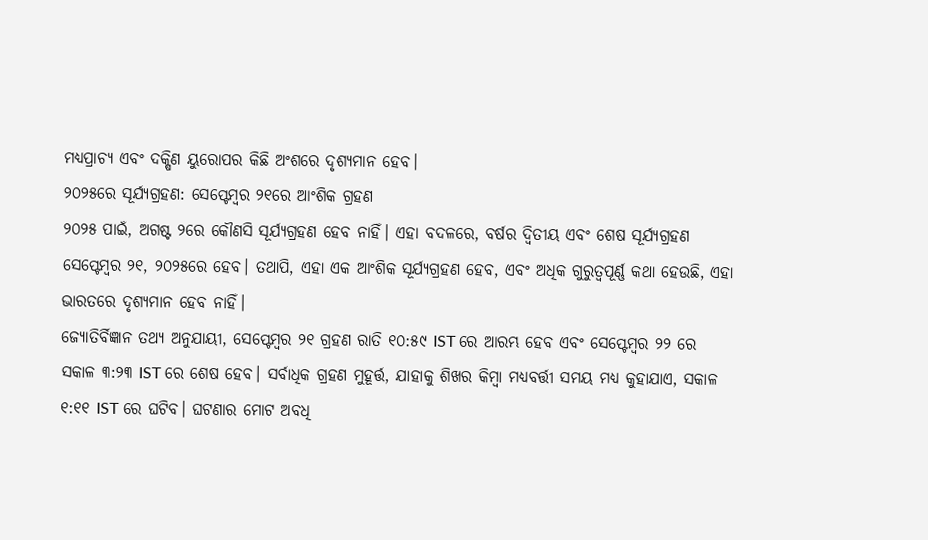ମଧ୍ୟପ୍ରାଚ୍ୟ ଏବଂ ଦକ୍ଷିଣ ୟୁରୋପର କିଛି ଅଂଶରେ ଦୃଶ୍ୟମାନ ହେବ।
୨୦୨୫ରେ ସୂର୍ଯ୍ୟଗ୍ରହଣ: ସେପ୍ଟେମ୍ବର ୨୧ରେ ଆଂଶିକ ଗ୍ରହଣ
୨୦୨୫ ପାଇଁ, ଅଗଷ୍ଟ ୨ରେ କୌଣସି ସୂର୍ଯ୍ୟଗ୍ରହଣ ହେବ ନାହିଁ। ଏହା ବଦଳରେ, ବର୍ଷର ଦ୍ୱିତୀୟ ଏବଂ ଶେଷ ସୂର୍ଯ୍ୟଗ୍ରହଣ ସେପ୍ଟେମ୍ବର ୨୧, ୨୦୨୫ରେ ହେବ। ତଥାପି, ଏହା ଏକ ଆଂଶିକ ସୂର୍ଯ୍ୟଗ୍ରହଣ ହେବ, ଏବଂ ଅଧିକ ଗୁରୁତ୍ୱପୂର୍ଣ୍ଣ କଥା ହେଉଛି, ଏହା ଭାରତରେ ଦୃଶ୍ୟମାନ ହେବ ନାହିଁ।
ଜ୍ୟୋତିର୍ବିଜ୍ଞାନ ତଥ୍ୟ ଅନୁଯାୟୀ, ସେପ୍ଟେମ୍ବର ୨୧ ଗ୍ରହଣ ରାତି ୧୦:୫୯ IST ରେ ଆରମ୍ଭ ହେବ ଏବଂ ସେପ୍ଟେମ୍ବର ୨୨ ରେ ସକାଳ ୩:୨୩ IST ରେ ଶେଷ ହେବ। ସର୍ବାଧିକ ଗ୍ରହଣ ମୁହୂର୍ତ୍ତ, ଯାହାକୁ ଶିଖର କିମ୍ବା ମଧ୍ୟବର୍ତ୍ତୀ ସମୟ ମଧ୍ୟ କୁହାଯାଏ, ସକାଳ ୧:୧୧ IST ରେ ଘଟିବ। ଘଟଣାର ମୋଟ ଅବଧି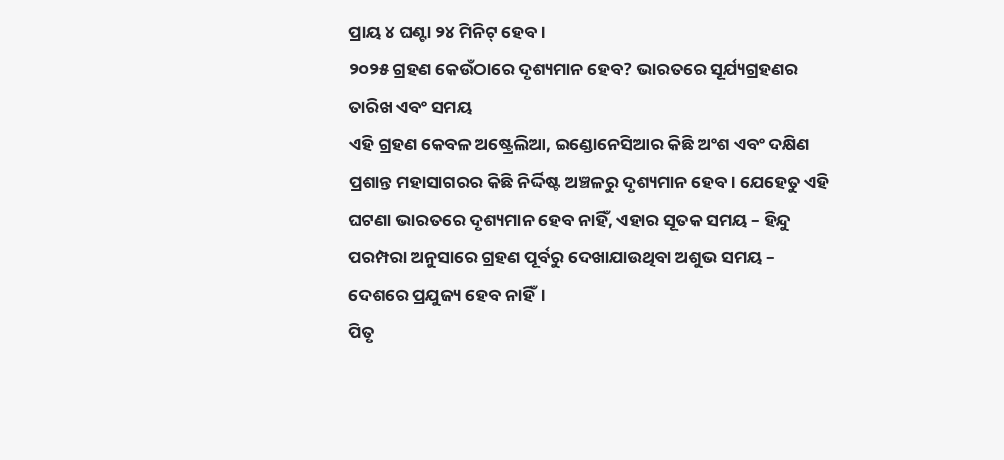ପ୍ରାୟ ୪ ଘଣ୍ଟା ୨୪ ମିନିଟ୍ ହେବ।
୨୦୨୫ ଗ୍ରହଣ କେଉଁଠାରେ ଦୃଶ୍ୟମାନ ହେବ? ଭାରତରେ ସୂର୍ଯ୍ୟଗ୍ରହଣର ତାରିଖ ଏବଂ ସମୟ
ଏହି ଗ୍ରହଣ କେବଳ ଅଷ୍ଟ୍ରେଲିଆ, ଇଣ୍ଡୋନେସିଆର କିଛି ଅଂଶ ଏବଂ ଦକ୍ଷିଣ ପ୍ରଶାନ୍ତ ମହାସାଗରର କିଛି ନିର୍ଦ୍ଦିଷ୍ଟ ଅଞ୍ଚଳରୁ ଦୃଶ୍ୟମାନ ହେବ। ଯେହେତୁ ଏହି ଘଟଣା ଭାରତରେ ଦୃଶ୍ୟମାନ ହେବ ନାହିଁ, ଏହାର ସୂତକ ସମୟ – ହିନ୍ଦୁ ପରମ୍ପରା ଅନୁସାରେ ଗ୍ରହଣ ପୂର୍ବରୁ ଦେଖାଯାଉଥିବା ଅଶୁଭ ସମୟ – ଦେଶରେ ପ୍ରଯୁଜ୍ୟ ହେବ ନାହିଁ।
ପିତୃ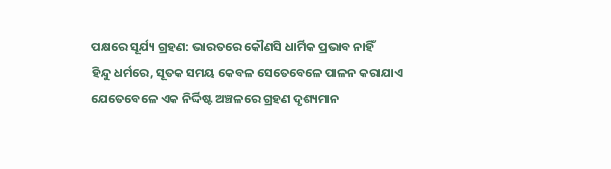ପକ୍ଷରେ ସୂର୍ଯ୍ୟ ଗ୍ରହଣ: ଭାରତରେ କୌଣସି ଧାର୍ମିକ ପ୍ରଭାବ ନାହିଁ
ହିନ୍ଦୁ ଧର୍ମରେ, ସୂତକ ସମୟ କେବଳ ସେତେବେଳେ ପାଳନ କରାଯାଏ ଯେତେବେଳେ ଏକ ନିର୍ଦ୍ଦିଷ୍ଟ ଅଞ୍ଚଳରେ ଗ୍ରହଣ ଦୃଶ୍ୟମାନ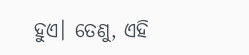ହୁଏ। ତେଣୁ, ଏହି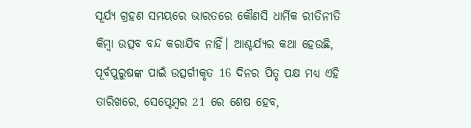ସୂର୍ଯ୍ୟ ଗ୍ରହଣ ସମୟରେ ଭାରତରେ କୌଣସି ଧାର୍ମିକ ରୀତିନୀତି କିମ୍ବା ଉତ୍ସବ ବନ୍ଦ କରାଯିବ ନାହିଁ। ଆଶ୍ଚର୍ଯ୍ୟର କଥା ହେଉଛି, ପୂର୍ବପୁରୁଷଙ୍କ ପାଇଁ ଉତ୍ସର୍ଗୀକୃତ 16 ଦିନର ପିତୃ ପକ୍ଷ ମଧ୍ୟ ଏହି ତାରିଖରେ, ସେପ୍ଟେମ୍ବର 21 ରେ ଶେଷ ହେବ,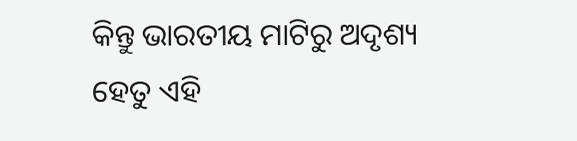କିନ୍ତୁ ଭାରତୀୟ ମାଟିରୁ ଅଦୃଶ୍ୟ ହେତୁ ଏହି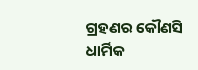ଗ୍ରହଣର କୌଣସି ଧାର୍ମିକ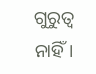ଗୁରୁତ୍ୱ ନାହିଁ।